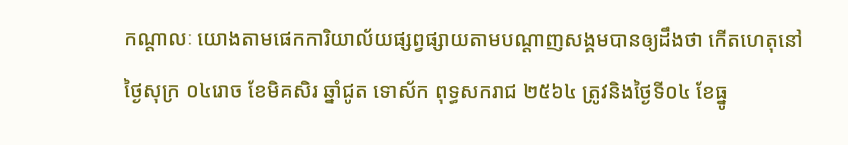កណ្តាលៈ យោងតាមផេកការិយាល័យផ្សព្វផ្សាយតាមបណ្តាញសង្គមបានឲ្យដឹងថា កើតហេតុនៅថ្ងៃសុក្រ ០៤រោច ខែមិគសិរ ឆ្នាំជូត ទោស័ក ពុទ្ធសករាជ ២៥៦៤ ត្រូវនិងថ្ងៃទី០៤ ខែធ្នូ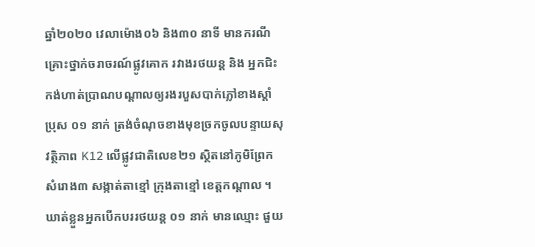ឆ្នាំ២០២០ វេលាម៉ោង០៦ និង៣០ នាទី មានករណីគ្រោះថ្នាក់ចរាចរណ៍ផ្លូវគោក រវាងរថយន្ត និង អ្នកជិះកង់ហាត់ប្រាណបណ្ដាលឲ្យរងរបួសបាក់ភ្លៅខាងស្ដាំ ប្រុស ០១ នាក់ ត្រង់ចំណុចខាងមុខច្រកចូលបន្ទាយសុវត្ថិភាព K12 លើផ្លូវជាតិលេខ២១ ស្ថិតនៅភូមិព្រែកសំរោង៣ សង្កាត់តាខ្មៅ ក្រុងតាខ្មៅ ខេត្តកណ្ដាល ។
ឃាត់ខ្លួនអ្នកបើកបររថយន្ត ០១ នាក់ មានឈ្មោះ ផួយ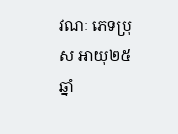វណៈ ភេទប្រុស អាយុ២៥ ឆ្នាំ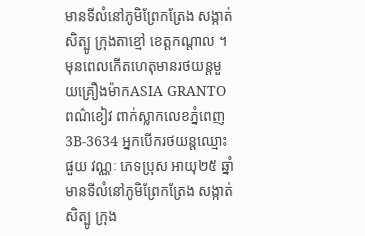មានទីលំនៅភូមិព្រែកត្រែង សង្កាត់សិត្បូ ក្រុងតាខ្មៅ ខេត្តកណ្ដាល ។
មុនពេលកើតហេតុមានរថយន្តមួយគ្រឿងម៉ាកASIA GRANTO ពណ៌ខៀវ ពាក់ស្លាកលេខភ្នំពេញ 3B-3634 អ្នកបើករថយន្តឈ្មោះ ផួយ វណ្ណៈ ភេទប្រុស អាយុ២៥ ឆ្នាំ មានទីលំនៅភូមិព្រែកត្រែង សង្កាត់សិត្បូ ក្រុង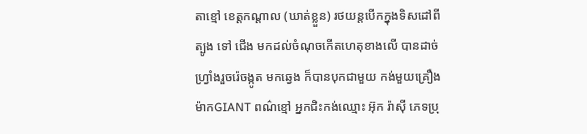តាខ្មៅ ខេត្តកណ្ដាល (ឃាត់ខ្លួន) រថយន្តបើកក្នុងទិសដៅពី ត្បូង ទៅ ជើង មកដល់ចំណុចកើតហេតុខាងលើ បានដាច់ហ្រ្វាំងរួចរ៉េចង្កូត មកឆ្វេង ក៏បានបុកជាមួយ កង់មួយគ្រឿងម៉ាកGIANT ពណ៌ខ្មៅ អ្នកជិះកង់ឈ្មោះ អ៊ុក រ៉ាស៊ី ភេទប្រុ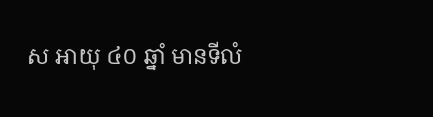ស អាយុ ៤០ ឆ្នាំ មានទីលំ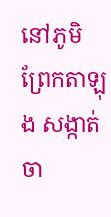នៅភូមិព្រែកតាឡុង សង្កាត់ចា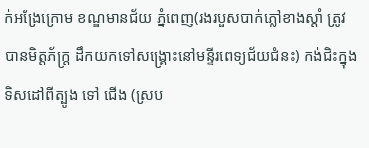ក់អង្រែក្រោម ខណ្ឌមានជ័យ ភ្នំពេញ(រងរបួសបាក់ភ្លៅខាងស្ដាំ ត្រូវបានមិត្តភ័ក្រ្ត ដឹកយកទៅសង្រ្គោះនៅមន្ទីរពេទ្យជ័យជំនះ) កង់ជិះក្នុងទិសដៅពីត្បូង ទៅ ជើង (ស្រប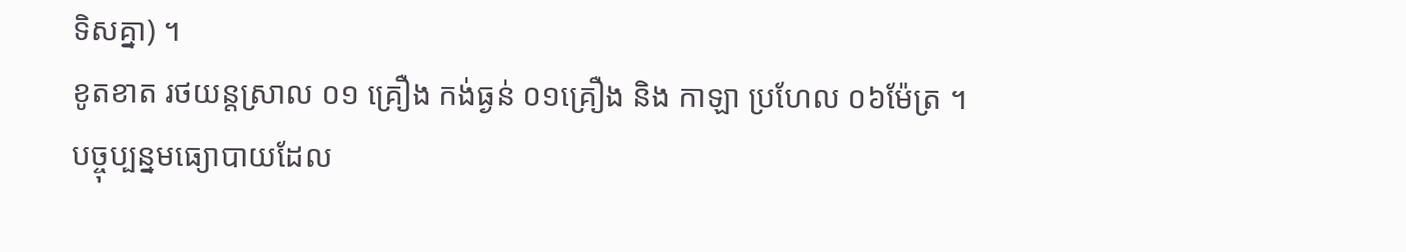ទិសគ្នា) ។
ខូតខាត រថយន្តស្រាល ០១ គ្រឿង កង់ធ្ងន់ ០១គ្រឿង និង កាឡា ប្រហែល ០៦ម៉ែត្រ ។
បច្ចុប្បន្នមធ្យោបាយដែល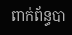ពាក់ព័ន្ធបា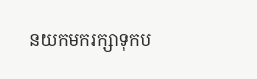នយកមករក្សាទុកប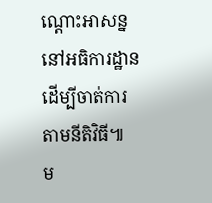ណ្ដោះអាសន្ននៅអធិការដ្ឋានដើម្បីចាត់ការតាមនីតិវិធី៕
ម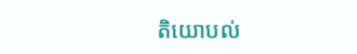តិយោបល់